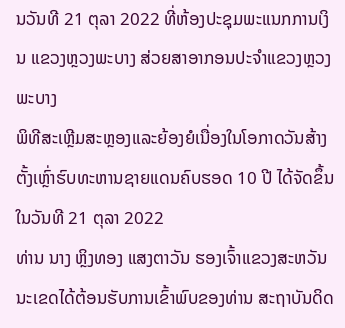ນວັນທີ 21 ຕຸລາ 2022 ທີ່ຫ້ອງປະຊຸມພະແນກການເງິນ ແຂວງຫຼວງພະບາງ ສ່ວຍສາອາກອນປະຈໍາແຂວງຫຼວງພະບາງ
ພິທີສະເຫຼີມສະຫຼອງແລະຍ້ອງຍໍເນື່ອງໃນໂອກາດວັນສ້າງຕັ້ງເຫຼົ່າຮົບທະຫານຊາຍແດນຄົບຮອດ 10 ປີ ໄດ້ຈັດຂຶ້ນໃນວັນທີ 21 ຕຸລາ 2022
ທ່ານ ນາງ ຫຼິງທອງ ແສງຕາວັນ ຮອງເຈົ້າແຂວງສະຫວັນນະເຂດໄດ້ຕ້ອນຮັບການເຂົ້າພົບຂອງທ່ານ ສະຖາບັນດິດ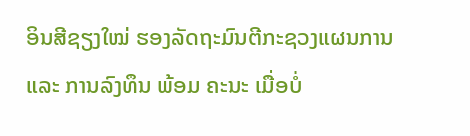ອິນສີຊຽງໃໝ່ ຮອງລັດຖະມົນຕີກະຊວງແຜນການ ແລະ ການລົງທຶນ ພ້ອມ ຄະນະ ເມື່ອບໍ່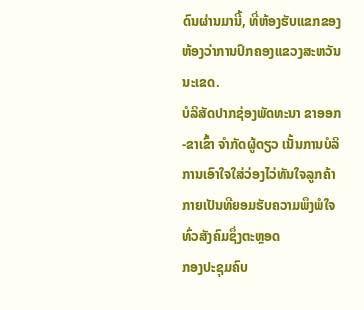ດົນຜ່ານມານີ້, ທີ່ຫ້ອງຮັບແຂກຂອງຫ້ອງວ່າການປົກຄອງແຂວງສະຫວັນນະເຂດ.
ບໍລິສັດປາກຊ່ອງພັດທະນາ ຂາອອກ-ຂາເຂົ້າ ຈຳກັດຜູ້ດຽວ ເນັ້ນການບໍລິການເອົາໃຈໃສ່ວ່ອງໄວ່ທັນໃຈລູກຄ້າກາຍເປັນທີຍອມຮັບຄວາມພຶງພໍໃຈທົ່ວສັງຄົມຊຶ່ງຕະຫຼອດ
ກອງປະຊຸມຄົບ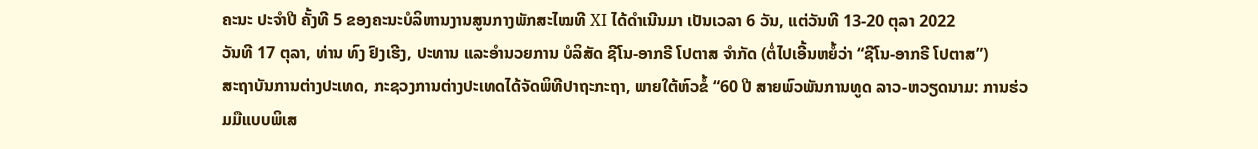ຄະນະ ປະຈໍາປີ ຄັ້ງທີ 5 ຂອງຄະນະບໍລິຫານງານສູນກາງພັກສະໄໝທີ XI ໄດ້ດໍາເນີນມາ ເປັນເວລາ 6 ວັນ, ແຕ່ວັນທີ 13-20 ຕຸລາ 2022
ວັນທີ 17 ຕຸລາ, ທ່ານ ທົງ ຢົງເຮີງ, ປະທານ ແລະອໍານວຍການ ບໍລິສັດ ຊີໂນ-ອາກຣີ ໂປຕາສ ຈໍາກັດ (ຕໍ່ໄປເອີ້ນຫຍໍ້ວ່າ “ຊີໂນ-ອາກຣີ ໂປຕາສ”)
ສະຖາບັນການຕ່າງປະເທດ, ກະຊວງການຕ່າງປະເທດໄດ້ຈັດພິທີປາຖະກະຖາ, ພາຍໃຕ້ຫົວຂໍ້ “60 ປີ ສາຍພົວພັນການທູດ ລາວ-ຫວຽດນາມ: ການຮ່ວມມືແບບພິເສ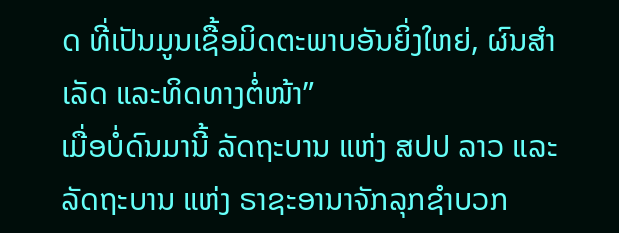ດ ທີ່ເປັນມູນເຊື້ອມິດຕະພາບອັນຍິ່ງໃຫຍ່, ຜົນສໍາເລັດ ແລະທິດທາງຕໍ່ໜ້າ”
ເມື່ອບໍ່ດົນມານີ້ ລັດຖະບານ ແຫ່ງ ສປປ ລາວ ແລະ ລັດຖະບານ ແຫ່ງ ຣາຊະອານາຈັກລຸກຊໍາບວກ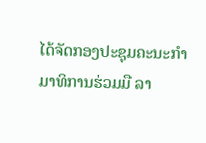ໄດ້ຈັດກອງປະຊຸມຄະນະກໍາມາທິການຮ່ວມມື ລາ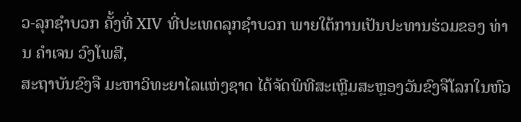ວ-ລຸກຊໍາບວກ ຄັ້ງທີ່ XIV ທີ່ປະເທດລຸກຊໍາບວກ ພາຍໃຕ້ການເປັນປະທານຮ່ວມຂອງ ທ່ານ ຄໍາເຈນ ວົງໂພສີ,
ສະຖາບັນຂົງຈື ມະຫາວິທະຍາໄລແຫ່ງຊາດ ໄດ້ຈັດພິທີສະເຫຼີມສະຫຼອງວັນຂົງຈືໂລກໃນຫົວ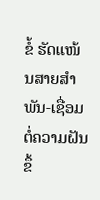ຂໍ້ ຮັດແໜ້ນສາຍສຳພັນ-ເຊື່ອມຕໍ່ຄວາມຝັນ ຂຶ້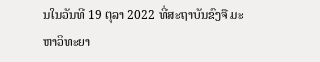ນໃນວັນທີ 19 ຕຸລາ 2022 ທີ່ສະຖາບັນຂົງຈື ມະຫາວິທະຍາ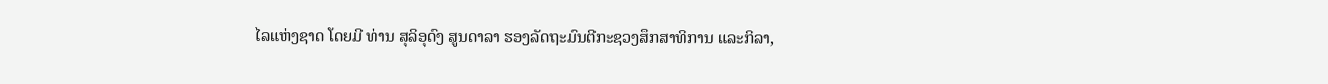ໄລແຫ່ງຊາດ ໂດຍມີ ທ່ານ ສຸລິອຸດົງ ສູນດາລາ ຮອງລັດຖະມົນຕີກະຊວງສຶກສາທິການ ແລະກິລາ,